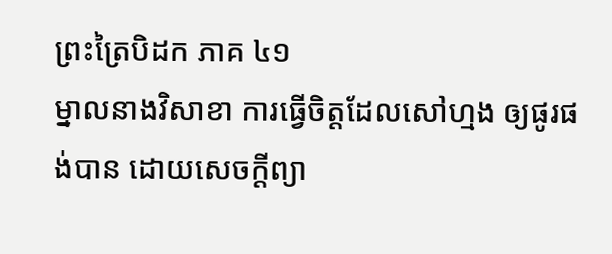ព្រះត្រៃបិដក ភាគ ៤១
ម្នាលនាងវិសាខា ការធ្វើចិត្តដែលសៅហ្មង ឲ្យផូរផង់បាន ដោយសេចក្ដីព្យា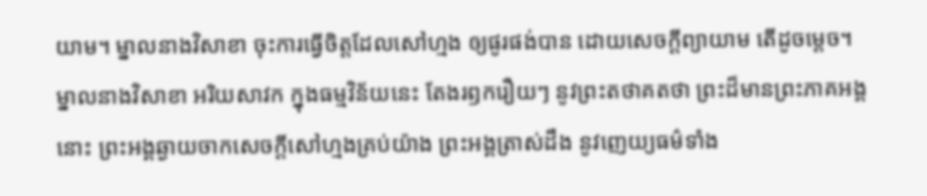យាម។ ម្នាលនាងវិសាខា ចុះការធ្វើចិត្តដែលសៅហ្មង ឲ្យផូរផង់បាន ដោយសេចក្ដីព្យាយាម តើដូចម្ដេច។ ម្នាលនាងវិសាខា អរិយសាវក ក្នុងធម្មវិន័យនេះ តែងរឭករឿយៗ នូវព្រះតថាគតថា ព្រះដ៏មានព្រះភាគអង្គនោះ ព្រះអង្គឆ្ងាយចាកសេចក្ដីសៅហ្មងគ្រប់យ៉ាង ព្រះអង្គត្រាស់ដឹង នូវញេយ្យធម៌ទាំង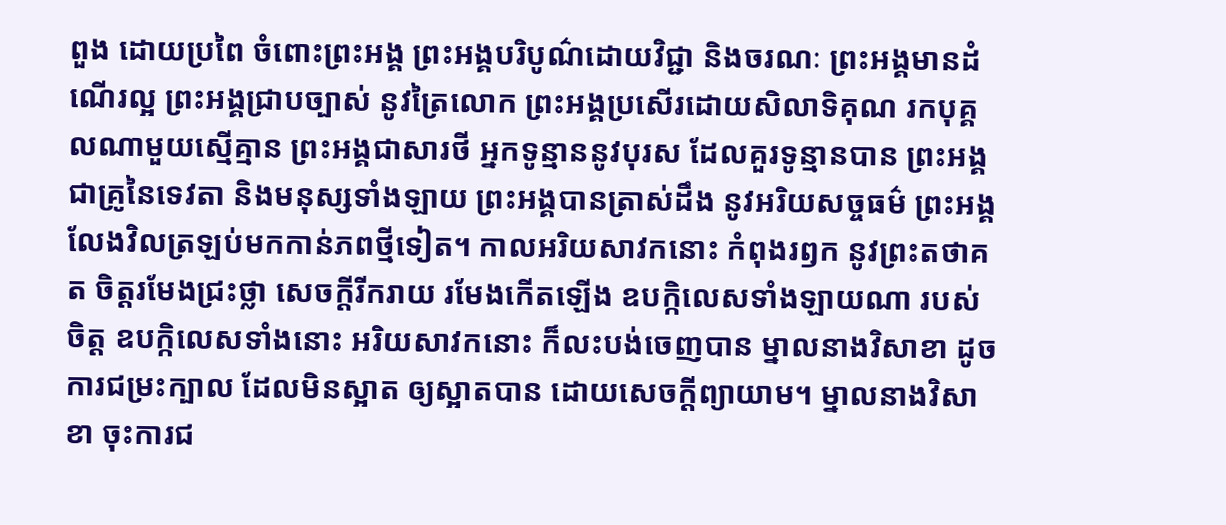ពួង ដោយប្រពៃ ចំពោះព្រះអង្គ ព្រះអង្គបរិបូណ៌ដោយវិជ្ជា និងចរណៈ ព្រះអង្គមានដំណើរល្អ ព្រះអង្គជ្រាបច្បាស់ នូវត្រៃលោក ព្រះអង្គប្រសើរដោយសិលាទិគុណ រកបុគ្គលណាមួយស្មើគ្មាន ព្រះអង្គជាសារថី អ្នកទូន្មាននូវបុរស ដែលគួរទូន្មានបាន ព្រះអង្គជាគ្រូនៃទេវតា និងមនុស្សទាំងឡាយ ព្រះអង្គបានត្រាស់ដឹង នូវអរិយសច្ចធម៌ ព្រះអង្គលែងវិលត្រឡប់មកកាន់ភពថ្មីទៀត។ កាលអរិយសាវកនោះ កំពុងរឭក នូវព្រះតថាគត ចិត្តរមែងជ្រះថ្លា សេចក្ដីរីករាយ រមែងកើតឡើង ឧបក្កិលេសទាំងឡាយណា របស់ចិត្ត ឧបក្កិលេសទាំងនោះ អរិយសាវកនោះ ក៏លះបង់ចេញបាន ម្នាលនាងវិសាខា ដូចការជម្រះក្បាល ដែលមិនស្អាត ឲ្យស្អាតបាន ដោយសេចក្ដីព្យាយាម។ ម្នាលនាងវិសាខា ចុះការជ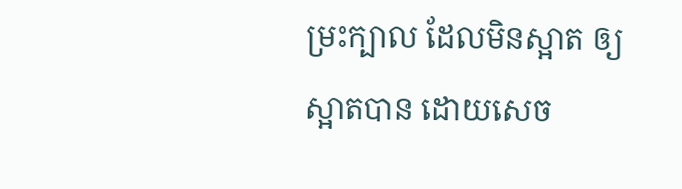ម្រះក្បាល ដែលមិនស្អាត ឲ្យស្អាតបាន ដោយសេច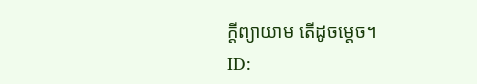ក្ដីព្យាយាម តើដូចម្ដេច។
ID: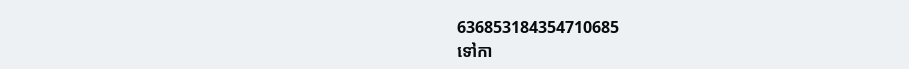636853184354710685
ទៅកា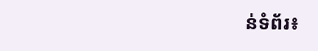ន់ទំព័រ៖